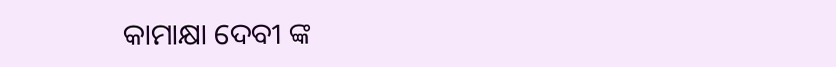କାମାକ୍ଷା ଦେବୀ ଙ୍କ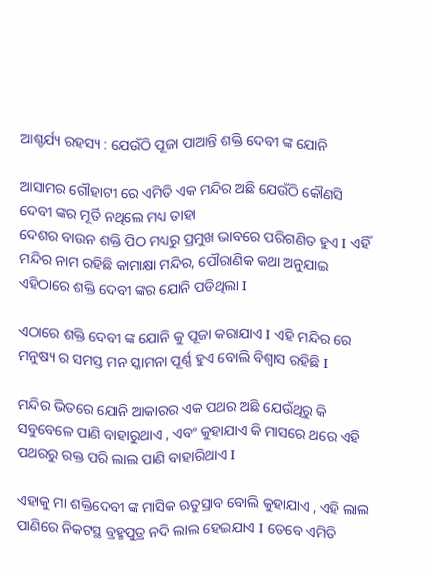ଆଶ୍ଚର୍ଯ୍ୟ ରହସ୍ୟ : ଯେଉଁଠି ପୂଜା ପାଆନ୍ତି ଶକ୍ତି ଦେବୀ ଙ୍କ ଯୋନି

ଆସାମର ଗୌହାଟୀ ରେ ଏମିତି ଏକ ମନ୍ଦିର ଅଛି ଯେଉଁଠି କୌଣସି ଦେବୀ ଙ୍କର ମୂର୍ତି ନଥିଲେ ମଧ୍ୟ ତାହା
ଦେଶର ବାଉନ ଶକ୍ତି ପିଠ ମଧ୍ୟରୁ ପ୍ରମୁଖ ଭାବରେ ପରିଗଣିତ ହୁଏ I ଏହିଁ ମନ୍ଦିର ନାମ ରହିଛି କାମାକ୍ଷା ମନ୍ଦିର, ପୌରାଣିକ କଥା ଅନୁଯାଇ ଏହିଠାରେ ଶକ୍ତି ଦେବୀ ଙ୍କର ଯୋନି ପଡିଥିଲା I

ଏଠାରେ ଶକ୍ତି ଦେବୀ ଙ୍କ ଯୋନି କୁ ପୂଜା କରାଯାଏ I ଏହି ମନ୍ଦିର ରେ ମନୁଷ୍ୟ ର ସମସ୍ତ ମନ ସ୍କାମନା ପୂର୍ଣ୍ଣ ହୁଏ ବୋଲି ବିଶ୍ୱାସ ରହିଛି I

ମନ୍ଦିର ଭିତରେ ଯୋନି ଆକାରର ଏକ ପଥର ଅଛି ଯେଉଁଥିରୁ କି ସବୁବେଳେ ପାଣି ବାହାରୁଥାଏ , ଏବଂ କୁହାଯାଏ କି ମାସରେ ଥରେ ଏହି ପଥରରୁ ରକ୍ତ ପରି ଲାଲ ପାଣି ବାହାରିଥାଏ I

ଏହାକୁ ମା ଶକ୍ତିଦେବୀ ଙ୍କ ମାସିକ ଋତୁସ୍ରାବ ବୋଲି କୁହାଯାଏ , ଏହି ଲାଲ ପାଣିରେ ନିକଟସ୍ଥ ବ୍ରହ୍ମପୁତ୍ର ନଦି ଲାଲ ହେଇଯାଏ I ତେବେ ଏମିତି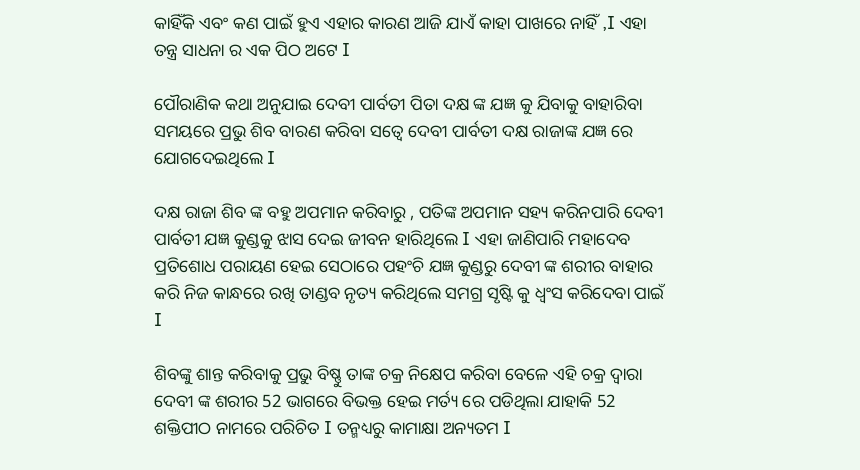କାହିଁକି ଏବଂ କଣ ପାଇଁ ହୁଏ ଏହାର କାରଣ ଆଜି ଯାଏଁ କାହା ପାଖରେ ନାହିଁ ,I ଏହା ତନ୍ତ୍ର ସାଧନା ର ଏକ ପିଠ ଅଟେ I

ପୌରାଣିକ କଥା ଅନୁଯାଇ ଦେବୀ ପାର୍ବତୀ ପିତା ଦକ୍ଷ ଙ୍କ ଯଜ୍ଞ କୁ ଯିବାକୁ ବାହାରିବା ସମୟରେ ପ୍ରଭୁ ଶିବ ବାରଣ କରିବା ସତ୍ୱେ ଦେବୀ ପାର୍ବତୀ ଦକ୍ଷ ରାଜାଙ୍କ ଯଜ୍ଞ ରେ ଯୋଗଦେଇଥିଲେ I

ଦକ୍ଷ ରାଜା ଶିବ ଙ୍କ ବହୁ ଅପମାନ କରିବାରୁ , ପତିଙ୍କ ଅପମାନ ସହ୍ୟ କରିନପାରି ଦେବୀ ପାର୍ବତୀ ଯଜ୍ଞ କୁଣ୍ଡକୁ ଝାସ ଦେଇ ଜୀବନ ହାରିଥିଲେ I ଏହା ଜାଣିପାରି ମହାଦେବ ପ୍ରତିଶୋଧ ପରାୟଣ ହେଇ ସେଠାରେ ପହଂଚି ଯଜ୍ଞ କୁଣ୍ଡରୁ ଦେବୀ ଙ୍କ ଶରୀର ବାହାର କରି ନିଜ କାନ୍ଧରେ ରଖି ତାଣ୍ଡବ ନୃତ୍ୟ କରିଥିଲେ ସମଗ୍ର ସୃଷ୍ଟି କୁ ଧ୍ବଂସ କରିଦେବା ପାଇଁ I

ଶିବଙ୍କୁ ଶାନ୍ତ କରିବାକୁ ପ୍ରଭୁ ବିଷ୍ଣୁ ତାଙ୍କ ଚକ୍ର ନିକ୍ଷେପ କରିବା ବେଳେ ଏହି ଚକ୍ର ଦ୍ୱାରା ଦେବୀ ଙ୍କ ଶରୀର 52 ଭାଗରେ ବିଭକ୍ତ ହେଇ ମର୍ତ୍ୟ ରେ ପଡିଥିଲା ଯାହାକି 52 ଶକ୍ତିପୀଠ ନାମରେ ପରିଚିତ I ତନ୍ମଧ୍ୟରୁ କାମାକ୍ଷା ଅନ୍ୟତମ I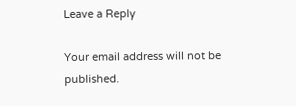Leave a Reply

Your email address will not be published.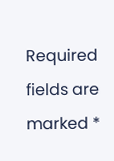Required fields are marked *